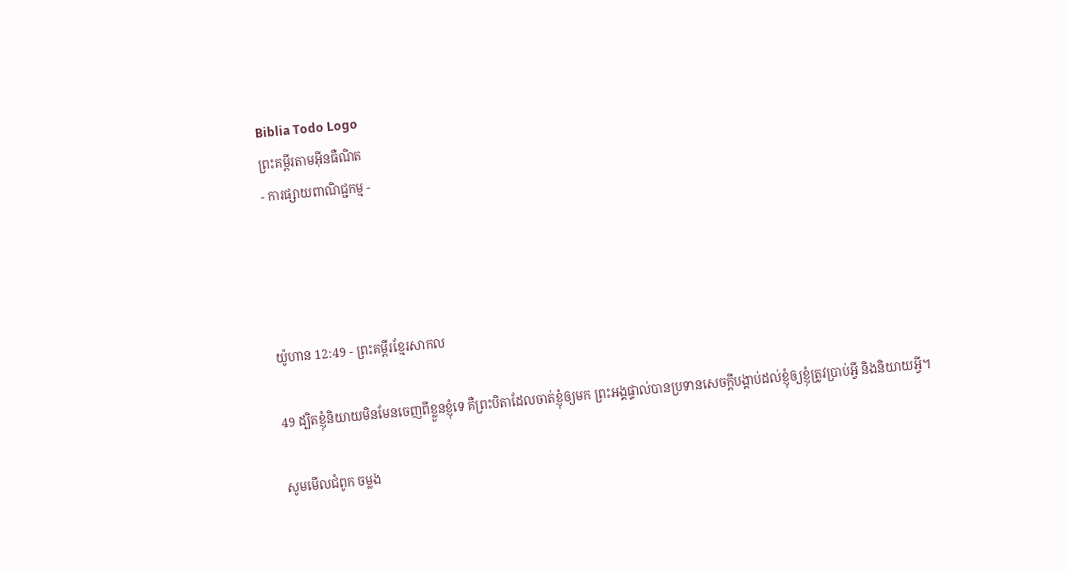Biblia Todo Logo
ព្រះគម្ពីរតាមអ៊ីនធឺណិត
- ការផ្សាយពាណិជ្ជកម្ម -




យ៉ូហាន 12:49 - ព្រះគម្ពីរខ្មែរសាកល

49 ដ្បិតខ្ញុំនិយាយមិនមែនចេញពីខ្លួនខ្ញុំទេ គឺព្រះបិតាដែលចាត់ខ្ញុំឲ្យមក ព្រះអង្គផ្ទាល់បានប្រទានសេចក្ដីបង្គាប់ដល់ខ្ញុំឲ្យខ្ញុំត្រូវប្រាប់អ្វី និងនិយាយអ្វី។

សូមមើលជំពូក ចម្លង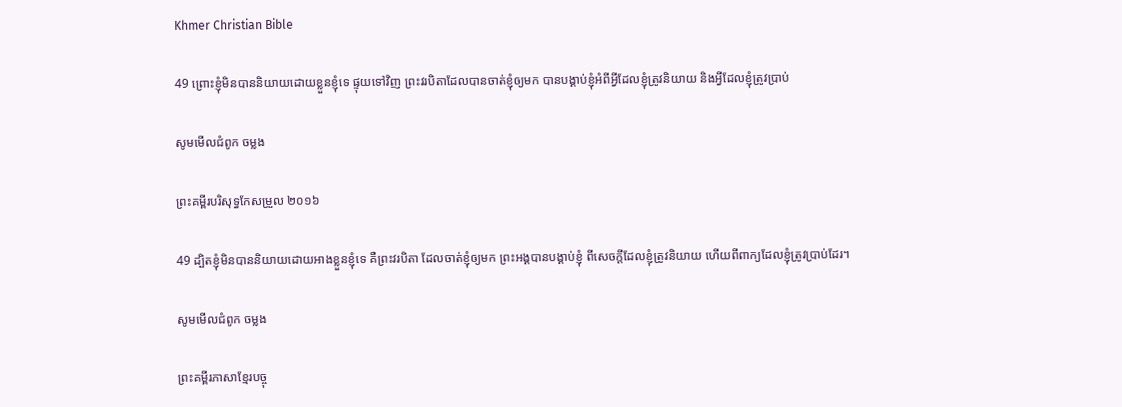Khmer Christian Bible

49 ព្រោះខ្ញុំមិនបាននិយាយដោយខ្លួនខ្ញុំទេ ផ្ទុយទៅវិញ ព្រះវរបិតាដែលបានចាត់ខ្ញុំឲ្យមក បានបង្គាប់ខ្ញុំអំពីអ្វីដែលខ្ញុំត្រូវនិយាយ និងអ្វីដែលខ្ញុំត្រូវប្រាប់

សូមមើលជំពូក ចម្លង

ព្រះគម្ពីរបរិសុទ្ធកែសម្រួល ២០១៦

49 ដ្បិតខ្ញុំមិនបាននិយាយដោយអាងខ្លួនខ្ញុំទេ គឺព្រះ‌វរបិតា ដែលចាត់ខ្ញុំឲ្យមក ព្រះ‌អង្គបានបង្គាប់ខ្ញុំ ពីសេចក្តីដែលខ្ញុំត្រូវនិយាយ ហើយពីពាក្យដែលខ្ញុំត្រូវប្រាប់ដែរ។

សូមមើលជំពូក ចម្លង

ព្រះគម្ពីរភាសាខ្មែរបច្ចុ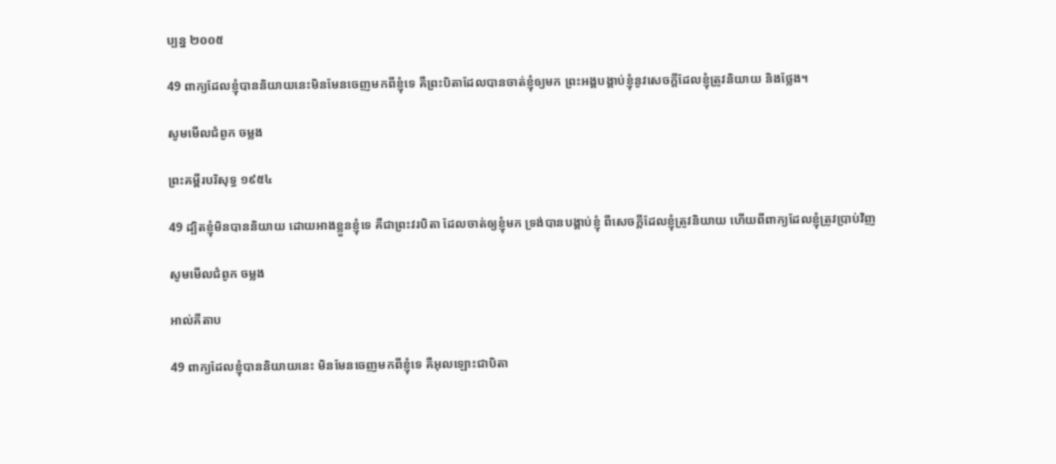ប្បន្ន ២០០៥

49 ពាក្យដែលខ្ញុំបាននិយាយនេះមិនមែនចេញមកពីខ្ញុំទេ គឺព្រះ‌បិតាដែលបានចាត់ខ្ញុំឲ្យមក ព្រះអង្គបង្គាប់ខ្ញុំនូវសេចក្ដីដែលខ្ញុំត្រូវនិយាយ និងថ្លែង។

សូមមើលជំពូក ចម្លង

ព្រះគម្ពីរបរិសុទ្ធ ១៩៥៤

49 ដ្បិតខ្ញុំមិនបាននិយាយ ដោយអាងខ្លួនខ្ញុំទេ គឺជាព្រះវរ‌បិតា ដែលចាត់ឲ្យខ្ញុំមក ទ្រង់បានបង្គាប់ខ្ញុំ ពីសេចក្ដីដែលខ្ញុំត្រូវនិយាយ ហើយពីពាក្យដែលខ្ញុំត្រូវប្រាប់វិញ

សូមមើលជំពូក ចម្លង

អាល់គីតាប

49 ពាក្យដែលខ្ញុំបាននិយាយនេះ មិនមែនចេញមកពីខ្ញុំទេ គឺអុលឡោះជាបិតា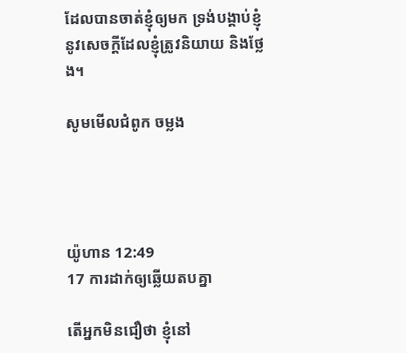ដែលបានចាត់ខ្ញុំឲ្យមក ទ្រង់បង្គាប់ខ្ញុំនូវសេចក្ដីដែលខ្ញុំត្រូវនិយាយ និងថ្លែង។

សូមមើលជំពូក ចម្លង




យ៉ូហាន 12:49
17 ការដាក់ឲ្យឆ្លើយតបគ្នា

តើអ្នកមិនជឿថា ខ្ញុំនៅ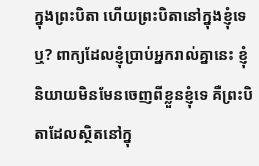ក្នុងព្រះបិតា ហើយព្រះបិតានៅក្នុងខ្ញុំទេឬ? ពាក្យដែលខ្ញុំប្រាប់អ្នករាល់គ្នានេះ ខ្ញុំនិយាយមិនមែនចេញពីខ្លួនខ្ញុំទេ គឺព្រះបិតាដែលស្ថិតនៅក្នុ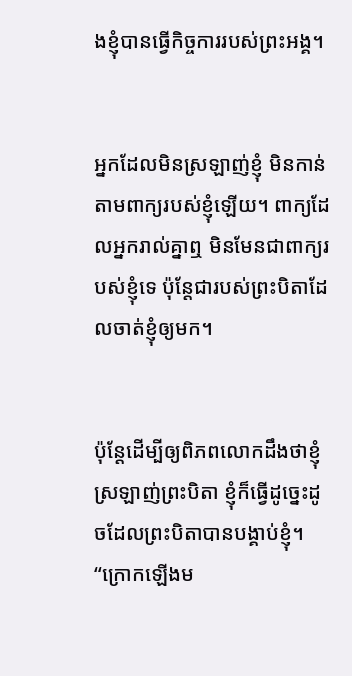ងខ្ញុំបានធ្វើកិច្ចការរបស់ព្រះអង្គ។


អ្នកដែលមិនស្រឡាញ់ខ្ញុំ មិនកាន់តាមពាក្យរបស់ខ្ញុំឡើយ។ ពាក្យដែលអ្នករាល់គ្នាឮ មិនមែនជាពាក្យរបស់ខ្ញុំទេ ប៉ុន្តែជារបស់ព្រះបិតាដែលចាត់ខ្ញុំឲ្យមក។


ប៉ុន្តែដើម្បីឲ្យពិភពលោកដឹងថាខ្ញុំស្រឡាញ់ព្រះបិតា ខ្ញុំក៏ធ្វើដូច្នេះដូចដែលព្រះបិតាបានបង្គាប់ខ្ញុំ។ “ក្រោកឡើងម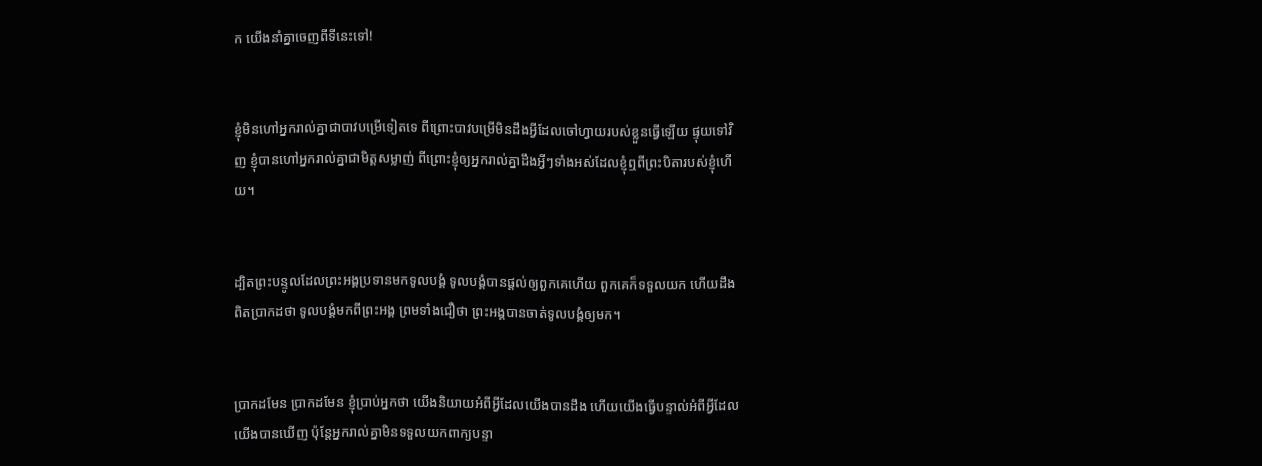ក យើងនាំគ្នាចេញពីទីនេះទៅ!


ខ្ញុំមិនហៅអ្នករាល់គ្នាជាបាវបម្រើទៀតទេ ពីព្រោះបាវបម្រើមិនដឹងអ្វីដែលចៅហ្វាយរបស់ខ្លួនធ្វើឡើយ ផ្ទុយទៅវិញ ខ្ញុំបានហៅអ្នករាល់គ្នាជាមិត្តសម្លាញ់ ពីព្រោះខ្ញុំឲ្យអ្នករាល់គ្នាដឹងអ្វីៗទាំងអស់ដែលខ្ញុំឮពីព្រះបិតារបស់ខ្ញុំហើយ។


ដ្បិតព្រះបន្ទូលដែលព្រះអង្គប្រទានមកទូលបង្គំ ទូលបង្គំបានផ្ដល់ឲ្យពួកគេហើយ ពួកគេក៏ទទួលយក ហើយដឹងពិតប្រាកដថា ទូលបង្គំមកពីព្រះអង្គ ព្រមទាំងជឿថា ព្រះអង្គបានចាត់ទូលបង្គំឲ្យមក។


ប្រាកដមែន ប្រាកដមែន ខ្ញុំប្រាប់អ្នកថា យើងនិយាយអំពីអ្វីដែលយើងបានដឹង ហើយយើងធ្វើបន្ទាល់អំពីអ្វីដែលយើងបានឃើញ ប៉ុន្តែអ្នករាល់គ្នាមិនទទួលយកពាក្យបន្ទា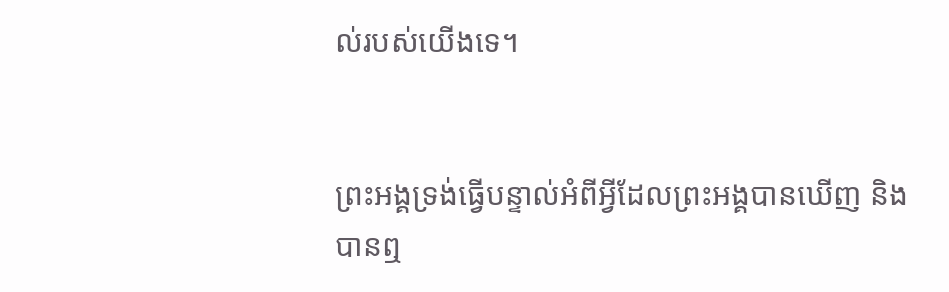ល់របស់យើងទេ។


ព្រះអង្គទ្រង់ធ្វើបន្ទាល់អំពីអ្វីដែលព្រះអង្គបានឃើញ និងបានឮ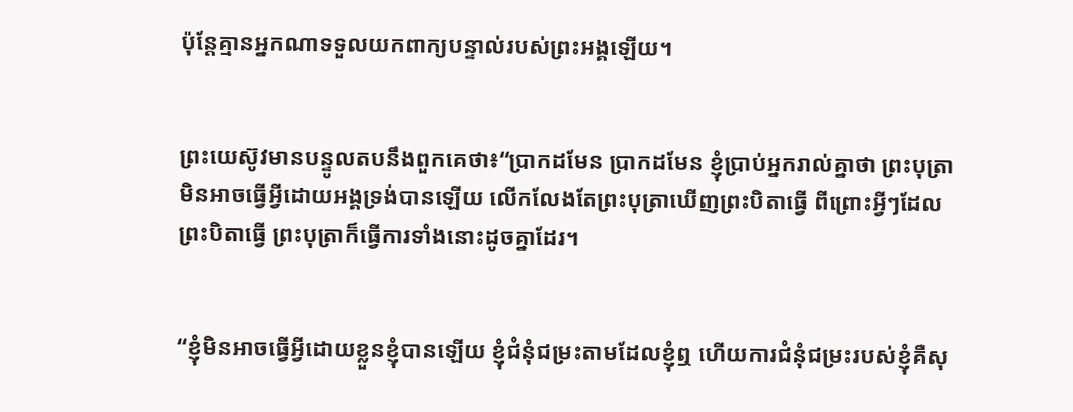ប៉ុន្តែគ្មានអ្នកណាទទួលយកពាក្យបន្ទាល់របស់ព្រះអង្គឡើយ។


ព្រះយេស៊ូវមានបន្ទូលតបនឹងពួកគេថា៖“ប្រាកដមែន ប្រាកដមែន ខ្ញុំប្រាប់អ្នករាល់គ្នាថា ព្រះបុត្រាមិនអាចធ្វើអ្វីដោយអង្គទ្រង់បានឡើយ លើកលែងតែព្រះបុត្រាឃើញព្រះបិតាធ្វើ ពីព្រោះអ្វីៗដែលព្រះបិតាធ្វើ ព្រះបុត្រាក៏ធ្វើការទាំងនោះដូចគ្នាដែរ។


“ខ្ញុំមិនអាចធ្វើអ្វីដោយខ្លួនខ្ញុំបានឡើយ ខ្ញុំជំនុំជម្រះតាមដែលខ្ញុំឮ ហើយការជំនុំជម្រះរបស់ខ្ញុំគឺសុ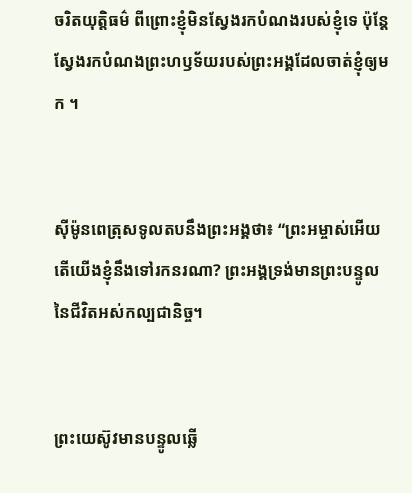ចរិតយុត្តិធម៌ ពីព្រោះខ្ញុំមិនស្វែងរកបំណងរបស់ខ្ញុំទេ ប៉ុន្តែស្វែងរកបំណងព្រះហឫទ័យរបស់ព្រះអង្គដែលចាត់ខ្ញុំឲ្យមក ។


ស៊ីម៉ូនពេត្រុសទូលតបនឹងព្រះអង្គថា៖ “ព្រះអម្ចាស់អើយ តើយើងខ្ញុំនឹងទៅរកនរណា? ព្រះអង្គទ្រង់មានព្រះបន្ទូលនៃជីវិតអស់កល្បជានិច្ច។


ព្រះយេស៊ូវមានបន្ទូលឆ្លើ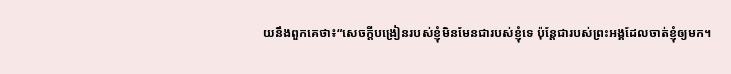យនឹងពួកគេថា៖“សេចក្ដីបង្រៀនរបស់ខ្ញុំមិនមែនជារបស់ខ្ញុំទេ ប៉ុន្តែជារបស់ព្រះអង្គដែលចាត់ខ្ញុំឲ្យមក។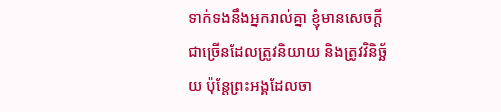ទាក់ទងនឹងអ្នករាល់គ្នា ខ្ញុំមានសេចក្ដីជាច្រើនដែលត្រូវនិយាយ និងត្រូវវិនិច្ឆ័យ ប៉ុន្តែព្រះអង្គដែលចា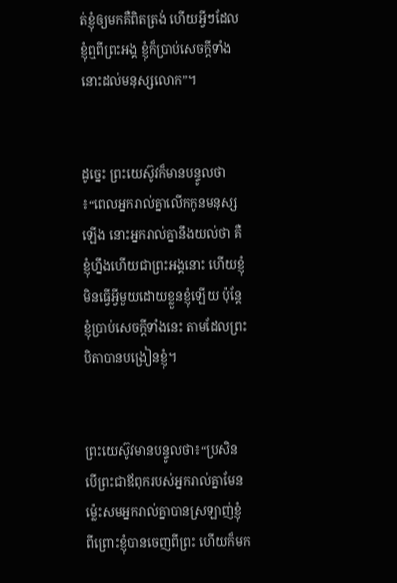ត់ខ្ញុំឲ្យមកគឺពិតត្រង់ ហើយអ្វីៗដែលខ្ញុំឮពីព្រះអង្គ ខ្ញុំក៏ប្រាប់សេចក្ដីទាំងនោះដល់មនុស្សលោក”។


ដូច្នេះ ព្រះយេស៊ូវក៏មានបន្ទូលថា៖“ពេលអ្នករាល់គ្នាលើកកូនមនុស្សឡើង នោះអ្នករាល់គ្នានឹងយល់ថា គឺខ្ញុំហ្នឹងហើយជាព្រះអង្គនោះ ហើយខ្ញុំមិនធ្វើអ្វីមួយដោយខ្លួនខ្ញុំឡើយ ប៉ុន្តែខ្ញុំប្រាប់សេចក្ដីទាំងនេះ តាមដែលព្រះបិតាបានបង្រៀនខ្ញុំ។


ព្រះយេស៊ូវមានបន្ទូលថា៖“ប្រសិនបើព្រះជាឪពុករបស់អ្នករាល់គ្នាមែន ម្ល៉េះសមអ្នករាល់គ្នាបានស្រឡាញ់ខ្ញុំ ពីព្រោះខ្ញុំបានចេញពីព្រះ ហើយក៏មក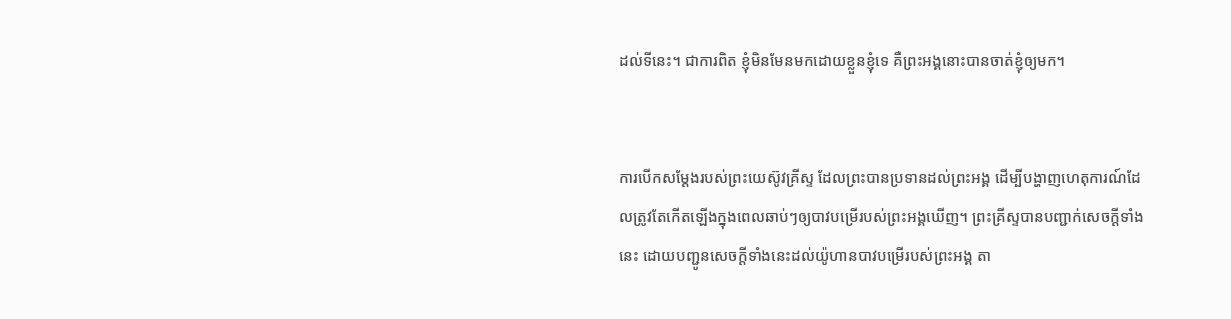ដល់ទីនេះ។ ជាការពិត ខ្ញុំមិនមែនមកដោយខ្លួនខ្ញុំទេ គឺព្រះអង្គនោះបានចាត់ខ្ញុំឲ្យមក។


ការបើកសម្ដែងរបស់ព្រះយេស៊ូវគ្រីស្ទ ដែលព្រះបានប្រទានដល់ព្រះអង្គ ដើម្បីបង្ហាញហេតុការណ៍ដែលត្រូវតែកើតឡើងក្នុងពេលឆាប់ៗឲ្យបាវបម្រើរបស់ព្រះអង្គឃើញ។ ព្រះគ្រីស្ទបានបញ្ជាក់សេចក្ដីទាំងនេះ ដោយបញ្ជូនសេចក្ដីទាំងនេះដល់យ៉ូហានបាវបម្រើរបស់ព្រះអង្គ តា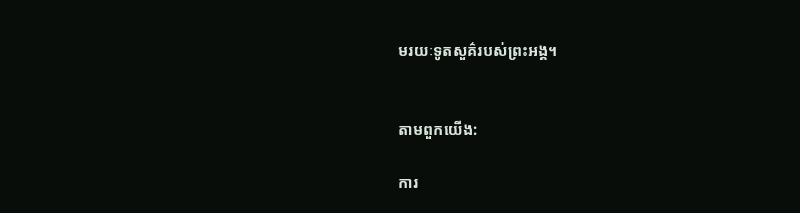មរយៈទូតសួគ៌របស់ព្រះអង្គ។


តាមពួកយើង:

ការ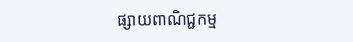ផ្សាយពាណិជ្ជកម្ម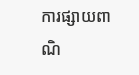ការផ្សាយពាណិ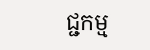ជ្ជកម្ម